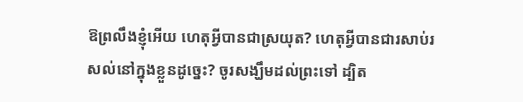ឱព្រលឹងខ្ញុំអើយ ហេតុអ្វីបានជាស្រយុត? ហេតុអ្វីបានជារសាប់រសល់នៅក្នុងខ្លួនដូច្នេះ? ចូរសង្ឃឹមដល់ព្រះទៅ ដ្បិត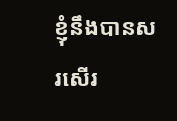ខ្ញុំនឹងបានសរសើរ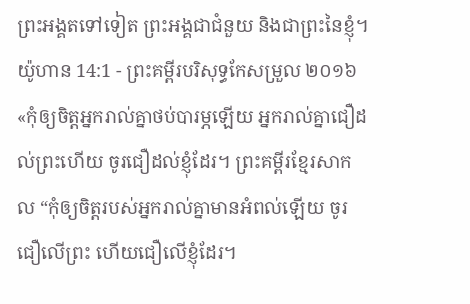ព្រះអង្គតទៅទៀត ព្រះអង្គជាជំនួយ និងជាព្រះនៃខ្ញុំ។
យ៉ូហាន 14:1 - ព្រះគម្ពីរបរិសុទ្ធកែសម្រួល ២០១៦ «កុំឲ្យចិត្តអ្នករាល់គ្នាថប់បារម្ភឡើយ អ្នករាល់គ្នាជឿដល់ព្រះហើយ ចូរជឿដល់ខ្ញុំដែរ។ ព្រះគម្ពីរខ្មែរសាកល “កុំឲ្យចិត្តរបស់អ្នករាល់គ្នាមានអំពល់ឡើយ ចូរជឿលើព្រះ ហើយជឿលើខ្ញុំដែរ។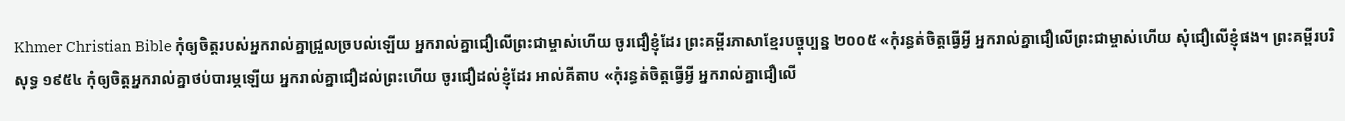Khmer Christian Bible កុំឲ្យចិត្តរបស់អ្នករាល់គ្នាជ្រួលច្របល់ឡើយ អ្នករាល់គ្នាជឿលើព្រះជាម្ចាស់ហើយ ចូរជឿខ្ញុំដែរ ព្រះគម្ពីរភាសាខ្មែរបច្ចុប្បន្ន ២០០៥ «កុំរន្ធត់ចិត្តធ្វើអ្វី អ្នករាល់គ្នាជឿលើព្រះជាម្ចាស់ហើយ សុំជឿលើខ្ញុំផង។ ព្រះគម្ពីរបរិសុទ្ធ ១៩៥៤ កុំឲ្យចិត្តអ្នករាល់គ្នាថប់បារម្ភឡើយ អ្នករាល់គ្នាជឿដល់ព្រះហើយ ចូរជឿដល់ខ្ញុំដែរ អាល់គីតាប «កុំរន្ធត់ចិត្ដធ្វើអ្វី អ្នករាល់គ្នាជឿលើ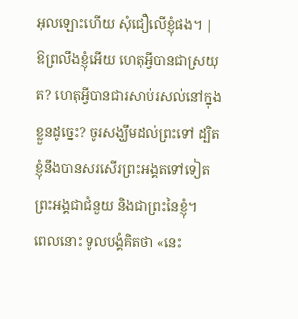អុលឡោះហើយ សុំជឿលើខ្ញុំផង។ |
ឱព្រលឹងខ្ញុំអើយ ហេតុអ្វីបានជាស្រយុត? ហេតុអ្វីបានជារសាប់រសល់នៅក្នុងខ្លួនដូច្នេះ? ចូរសង្ឃឹមដល់ព្រះទៅ ដ្បិតខ្ញុំនឹងបានសរសើរព្រះអង្គតទៅទៀត ព្រះអង្គជាជំនួយ និងជាព្រះនៃខ្ញុំ។
ពេលនោះ ទូលបង្គំគិតថា «នេះ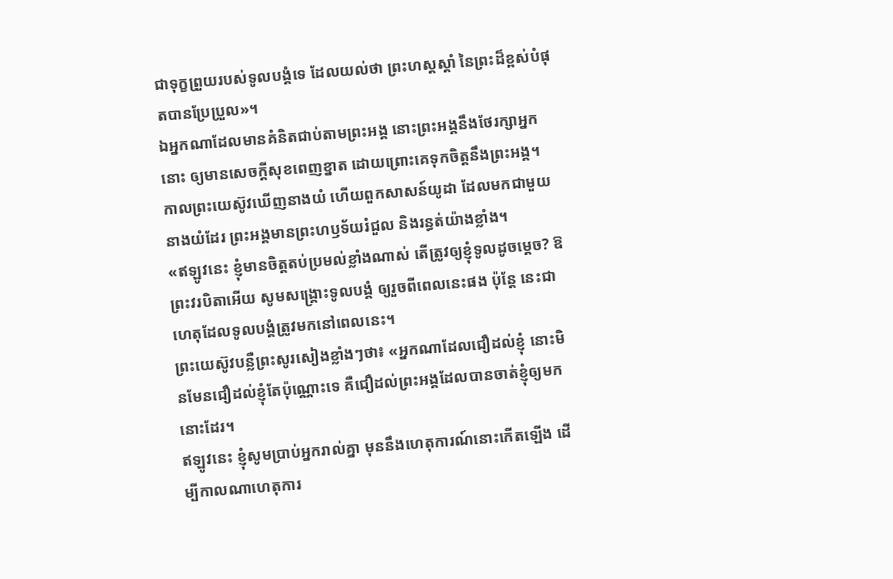ជាទុក្ខព្រួយរបស់ទូលបង្គំទេ ដែលយល់ថា ព្រះហស្តស្តាំ នៃព្រះដ៏ខ្ពស់បំផុតបានប្រែប្រួល»។
ឯអ្នកណាដែលមានគំនិតជាប់តាមព្រះអង្គ នោះព្រះអង្គនឹងថែរក្សាអ្នកនោះ ឲ្យមានសេចក្ដីសុខពេញខ្នាត ដោយព្រោះគេទុកចិត្តនឹងព្រះអង្គ។
កាលព្រះយេស៊ូវឃើញនាងយំ ហើយពួកសាសន៍យូដា ដែលមកជាមួយនាងយំដែរ ព្រះអង្គមានព្រះហឫទ័យរំជួល និងរន្ធត់យ៉ាងខ្លាំង។
«ឥឡូវនេះ ខ្ញុំមានចិត្តតប់ប្រមល់ខ្លាំងណាស់ តើត្រូវឲ្យខ្ញុំទូលដូចម្តេច? ឱព្រះវរបិតាអើយ សូមសង្គ្រោះទូលបង្គំ ឲ្យរួចពីពេលនេះផង ប៉ុន្តែ នេះជាហេតុដែលទូលបង្គំត្រូវមកនៅពេលនេះ។
ព្រះយេស៊ូវបន្លឺព្រះសូរសៀងខ្លាំងៗថា៖ «អ្នកណាដែលជឿដល់ខ្ញុំ នោះមិនមែនជឿដល់ខ្ញុំតែប៉ុណ្ណោះទេ គឺជឿដល់ព្រះអង្គដែលបានចាត់ខ្ញុំឲ្យមកនោះដែរ។
ឥឡូវនេះ ខ្ញុំសូមប្រាប់អ្នករាល់គ្នា មុននឹងហេតុការណ៍នោះកើតឡើង ដើម្បីកាលណាហេតុការ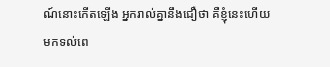ណ៍នោះកើតឡើង អ្នករាល់គ្នានឹងជឿថា គឺខ្ញុំនេះហើយ
មកទល់ពេ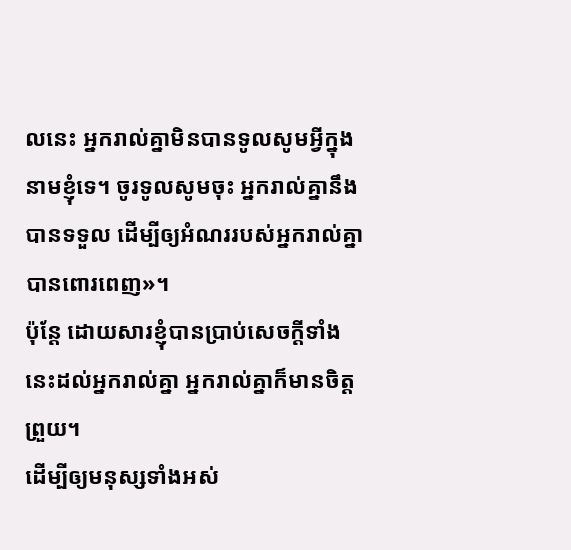លនេះ អ្នករាល់គ្នាមិនបានទូលសូមអ្វីក្នុងនាមខ្ញុំទេ។ ចូរទូលសូមចុះ អ្នករាល់គ្នានឹងបានទទួល ដើម្បីឲ្យអំណររបស់អ្នករាល់គ្នាបានពោរពេញ»។
ប៉ុន្ដែ ដោយសារខ្ញុំបានប្រាប់សេចក្ដីទាំងនេះដល់អ្នករាល់គ្នា អ្នករាល់គ្នាក៏មានចិត្តព្រួយ។
ដើម្បីឲ្យមនុស្សទាំងអស់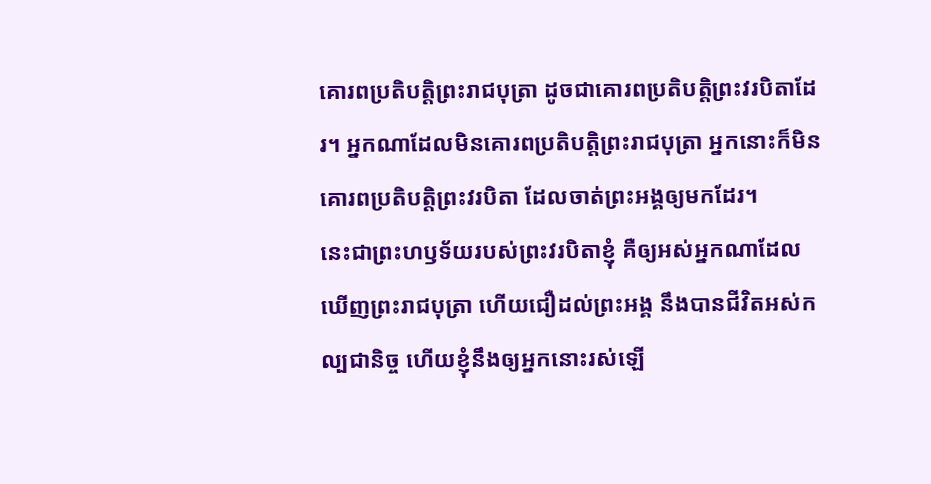គោរពប្រតិបត្តិព្រះរាជបុត្រា ដូចជាគោរពប្រតិបត្តិព្រះវរបិតាដែរ។ អ្នកណាដែលមិនគោរពប្រតិបត្តិព្រះរាជបុត្រា អ្នកនោះក៏មិនគោរពប្រតិបត្តិព្រះវរបិតា ដែលចាត់ព្រះអង្គឲ្យមកដែរ។
នេះជាព្រះហឫទ័យរបស់ព្រះវរបិតាខ្ញុំ គឺឲ្យអស់អ្នកណាដែលឃើញព្រះរាជបុត្រា ហើយជឿដល់ព្រះអង្គ នឹងបានជីវិតអស់កល្បជានិច្ច ហើយខ្ញុំនឹងឲ្យអ្នកនោះរស់ឡើ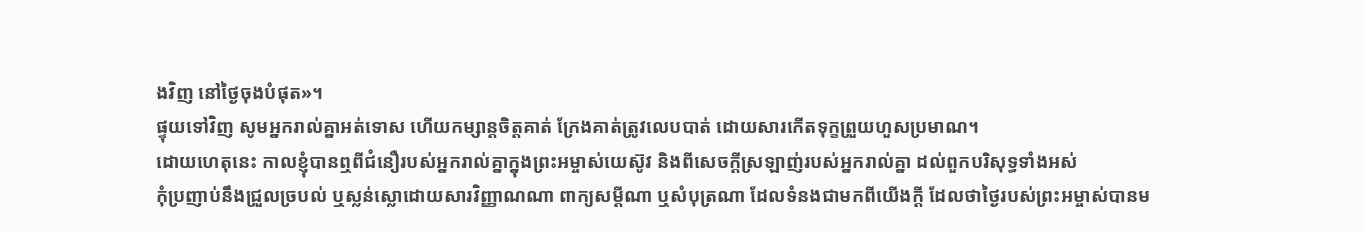ងវិញ នៅថ្ងៃចុងបំផុត»។
ផ្ទុយទៅវិញ សូមអ្នករាល់គ្នាអត់ទោស ហើយកម្សាន្តចិត្តគាត់ ក្រែងគាត់ត្រូវលេបបាត់ ដោយសារកើតទុក្ខព្រួយហួសប្រមាណ។
ដោយហេតុនេះ កាលខ្ញុំបានឮពីជំនឿរបស់អ្នករាល់គ្នាក្នុងព្រះអម្ចាស់យេស៊ូវ និងពីសេចក្តីស្រឡាញ់របស់អ្នករាល់គ្នា ដល់ពួកបរិសុទ្ធទាំងអស់
កុំប្រញាប់នឹងជ្រួលច្របល់ ឬស្លន់ស្លោដោយសារវិញ្ញាណណា ពាក្យសម្ដីណា ឬសំបុត្រណា ដែលទំនងជាមកពីយើងក្តី ដែលថាថ្ងៃរបស់ព្រះអម្ចាស់បានម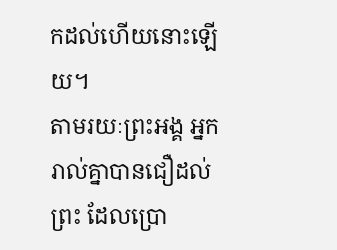កដល់ហើយនោះឡើយ។
តាមរយៈព្រះអង្គ អ្នករាល់គ្នាបានជឿដល់ព្រះ ដែលប្រោ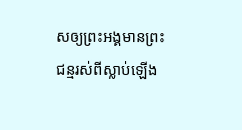សឲ្យព្រះអង្គមានព្រះជន្មរស់ពីស្លាប់ឡើង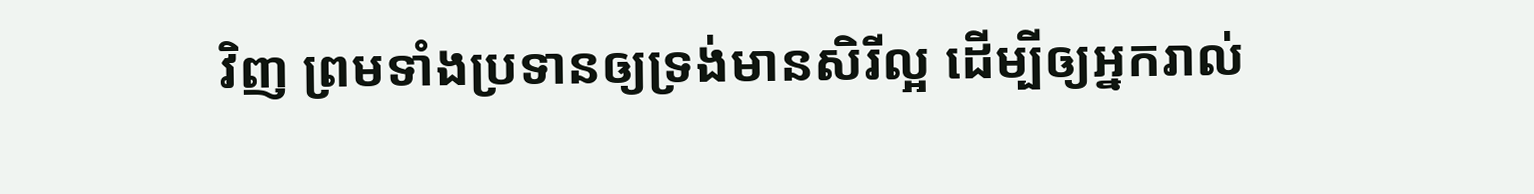វិញ ព្រមទាំងប្រទានឲ្យទ្រង់មានសិរីល្អ ដើម្បីឲ្យអ្នករាល់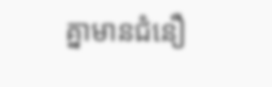គ្នាមានជំនឿ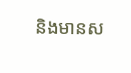និងមានស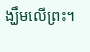ង្ឃឹមលើព្រះ។